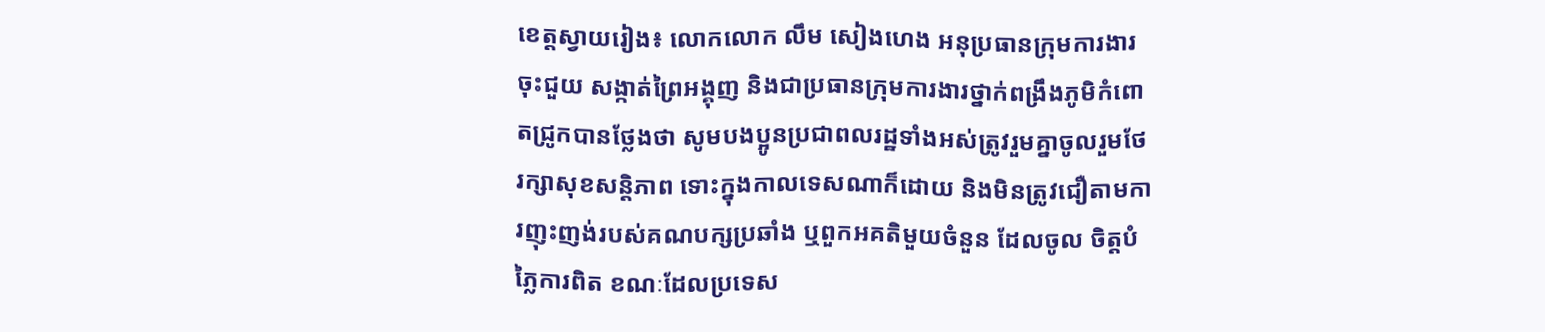ខេត្តស្វាយរៀង៖ លោកលោក លឹម សៀងហេង អនុប្រធានក្រុមការងារចុះជួយ សង្កាត់ព្រៃអង្គុញ និងជាប្រធានក្រុមការងារថ្នាក់ពង្រឹងភូមិកំពោតជ្រូកបានថ្លែងថា សូមបងប្អូនប្រជាពលរដ្ឋទាំងអស់ត្រូវរួមគ្នាចូលរួមថែរក្សាសុខសន្តិភាព ទោះក្នុងកាលទេសណាក៏ដោយ និងមិនត្រូវជឿតាមការញុះញង់របស់គណបក្សប្រឆាំង ឬពួកអគតិមួយចំនួន ដែលចូល ចិត្តបំភ្លៃការពិត ខណៈដែលប្រទេស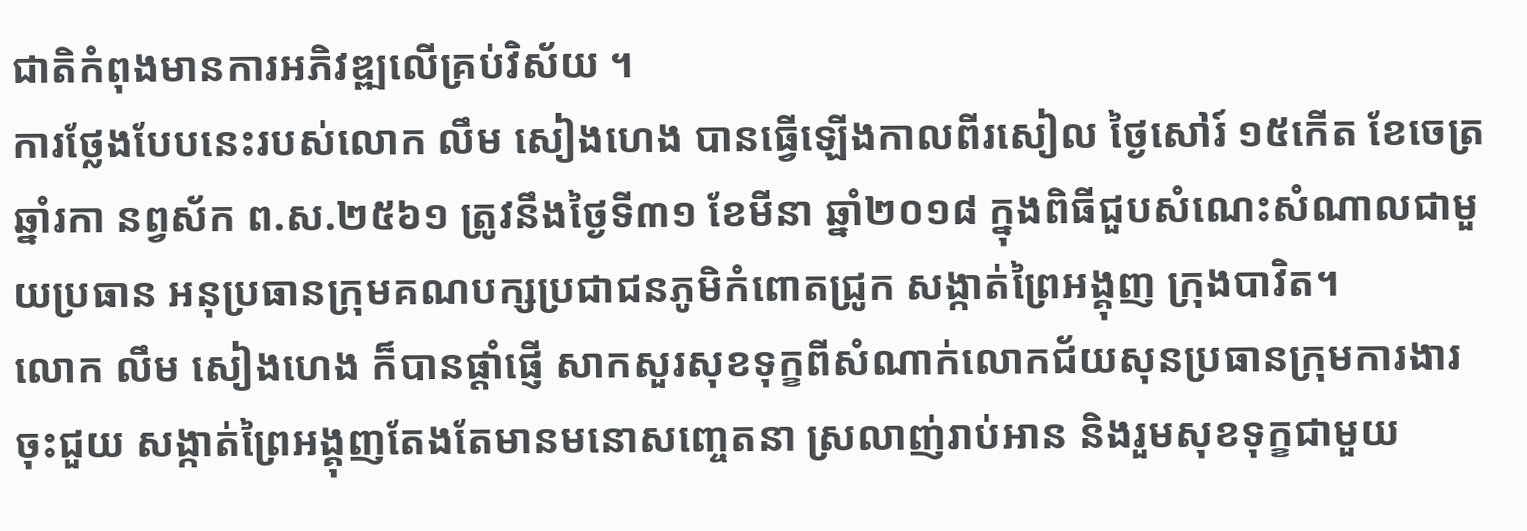ជាតិកំពុងមានការអភិវឌ្ឍលើគ្រប់វិស័យ ។
ការថ្លែងបែបនេះរបស់លោក លឹម សៀងហេង បានធ្វើឡើងកាលពីរសៀល ថ្ងៃសៅរ៍ ១៥កើត ខែចេត្រ ឆ្នាំរកា នព្វស័ក ព.ស.២៥៦១ ត្រូវនឹងថ្ងៃទី៣១ ខែមីនា ឆ្នាំ២០១៨ ក្នុងពិធីជួបសំណេះសំណាលជាមួយប្រធាន អនុប្រធានក្រុមគណបក្សប្រជាជនភូមិកំពោតជ្រូក សង្កាត់ព្រៃអង្គុញ ក្រុងបាវិត។
លោក លឹម សៀងហេង ក៏បានផ្តាំផ្ញើ សាកសួរសុខទុក្ខពីសំណាក់លោកជ័យសុនប្រធានក្រុមការងារចុះជួយ សង្កាត់ព្រៃអង្គុញតែងតែមានមនោសញ្ចេតនា ស្រលាញ់រាប់អាន និងរួមសុខទុក្ខជាមួយ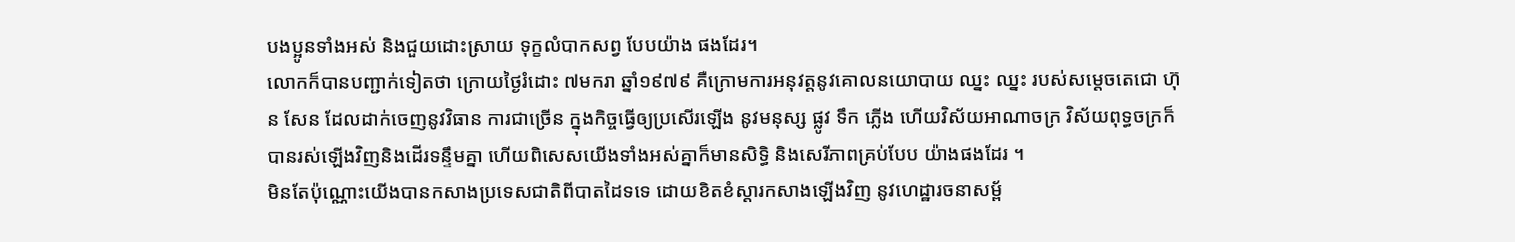បងប្អូនទាំងអស់ និងជួយដោះស្រាយ ទុក្ខលំបាកសព្វ បែបយ៉ាង ផងដែរ។
លោកក៏បានបញ្ជាក់ទៀតថា ក្រោយថ្ងៃរំដោះ ៧មករា ឆ្នាំ១៩៧៩ គឺក្រោមការអនុវត្តនូវគោលនយោបាយ ឈ្នះ ឈ្នះ របស់សម្តេចតេជោ ហ៊ុន សែន ដែលដាក់ចេញនូវវិធាន ការជាច្រើន ក្នុងកិច្ចធ្វើឲ្យប្រសើរឡើង នូវមនុស្ស ផ្លូវ ទឹក ភ្លើង ហើយវិស័យអាណាចក្រ វិស័យពុទ្ធចក្រក៏បានរស់ឡើងវិញនិងដើរទន្ទឹមគ្នា ហើយពិសេសយើងទាំងអស់គ្នាក៏មានសិទ្ធិ និងសេរីភាពគ្រប់បែប យ៉ាងផងដែរ ។
មិនតែប៉ុណ្ណោះយើងបានកសាងប្រទេសជាតិពីបាតដៃទទេ ដោយខិតខំស្តារកសាងឡើងវិញ នូវហេដ្ឋារចនាសម្ព័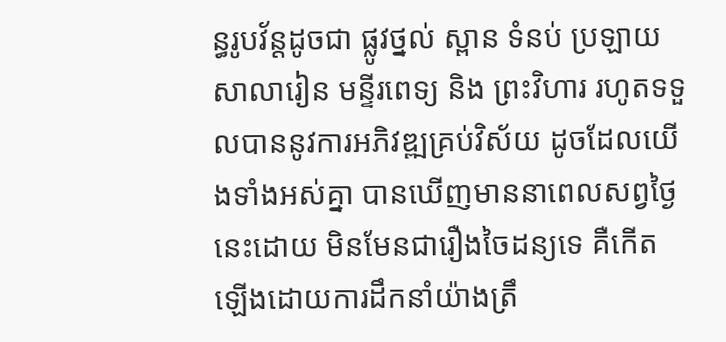ន្ធរូបវ័ន្តដូចជា ផ្លូវថ្នល់ ស្ពាន ទំនប់ ប្រឡាយ សាលារៀន មន្ទីរពេទ្យ និង ព្រះវិហារ រហូតទទួលបាននូវការអភិវឌ្ឍគ្រប់វិស័យ ដូចដែលយើងទាំងអស់គ្នា បានឃើញមាននាពេលសព្វថ្ងៃនេះដោយ មិនមែនជារឿងចៃដន្យទេ គឺកើតឡើងដោយការដឹកនាំយ៉ាងត្រឹ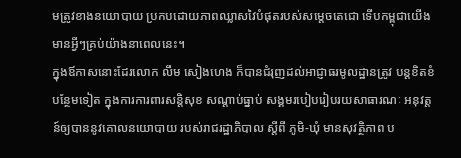មត្រូវខាងនយោបាយ ប្រកបដោយភាពឈ្លាសវៃបំផុតរបស់សម្តេចតេជោ ទើបកម្ពុជាយើងមានអ្វីៗគ្រប់យ៉ាងនាពេលនេះ។
ក្នុងឪកាសនោះដែរលោក លឹម សៀងហេង ក៏បានជំរុញដល់អាជ្ញាធរមូលដ្ឋានត្រូវ បន្តខិតខំបន្ថែមទៀត ក្នុងការការពារសន្ដិសុខ សណ្ដាប់ធ្នាប់ សង្គមរបៀបរៀបរយសាធារណៈ អនុវត្ដន៍ឲ្យបាននូវគោលនយោបាយ របស់រាជរដ្ឋាភិបាល ស្តីពី ភូមិ-ឃុំ មានសុវត្ថិភាព ប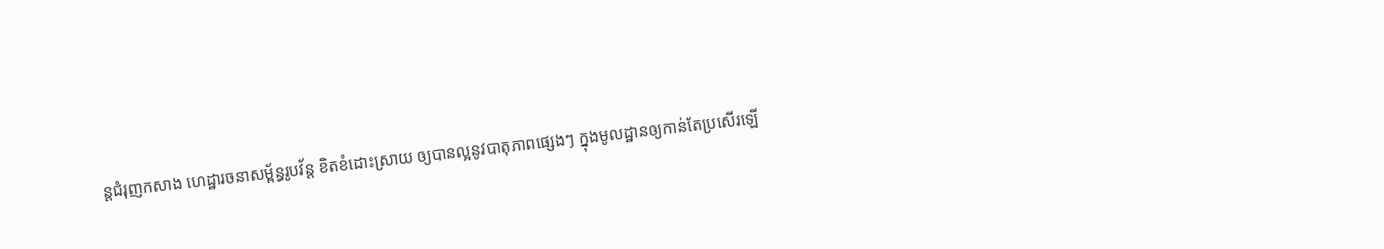ន្ដជំរុញកសាង ហេដ្ឋារចនាសម្ព័ន្ធរូបវ័ន្ដ ខិតខំដោះស្រាយ ឲ្យបានល្អនូវបាតុភាពផ្សេងៗ ក្នុងមូលដ្ឋានឲ្យកាន់តែប្រសើរឡើ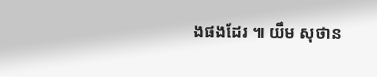ងផងដែរ ៕ យឹម សុថាន